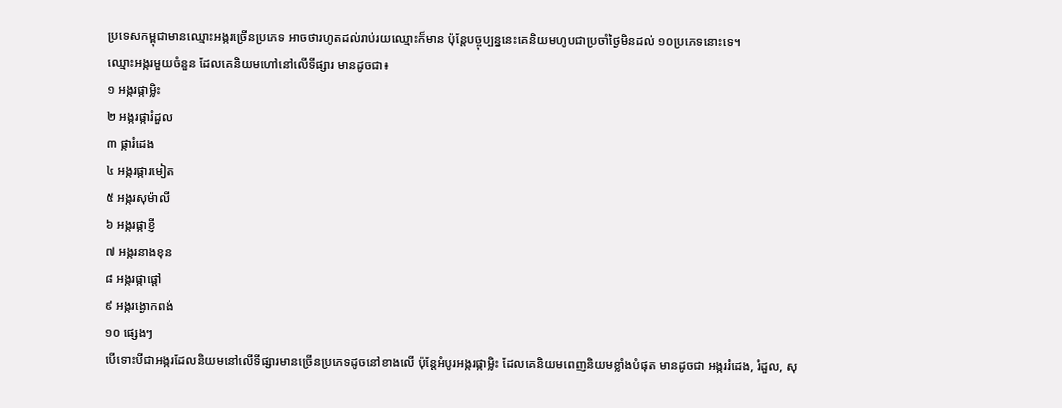ប្រទេសកម្ពុជាមានឈ្មោះអង្ករច្រើនប្រភេទ អាចថារហូតដល់រាប់រយឈ្មោះក៏មាន ប៉ុន្ដែបច្ចុប្បន្ននេះគេនិយមហូបជាប្រចាំថ្ងៃមិនដល់ ១០ប្រភេទនោះទេ។
ឈ្មោះអង្ករមួយចំនួន ដែលគេនិយមហៅនៅលើទីផ្សារ មានដូចជា៖
១ អង្ករផ្កាម្លិះ
២ អង្ករផ្ការំដួល
៣ ផ្ការំដេង
៤ អង្ករផ្ការមៀត
៥ អង្ករសុម៉ាលី
៦ អង្ករផ្កាខ្ញី
៧ អង្ករនាងខុន
៨ អង្ករផ្កាផ្តៅ
៩ អង្ករង្ងោកពង់
១០ ផ្សេងៗ
បើទោះបីជាអង្ករដែលនិយមនៅលើទីផ្សារមានច្រើនប្រភេទដូចនៅខាងលើ ប៉ុន្ដែអំបូរអង្ករផ្កាម្លិះ ដែលគេនិយមពេញនិយមខ្លាំងបំផុត មានដូចជា អង្កររំដេង, រំដួល, សុ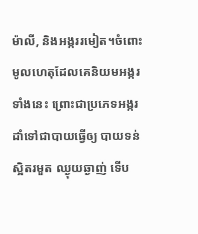ម៉ាលី, និងអង្កររមៀត។ចំពោះមូលហេតុដែលគេនិយមអង្ករទាំងនេះ ព្រោះជាប្រភេទអង្ករដាំទៅជាបាយធ្វើឲ្យ បាយទន់ ស្អិតរមួត ឈ្ងុយឆ្ងាញ់ ទើប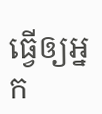ធ្វើឲ្យអ្នក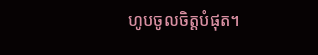ហូបចូលចិត្តបំផុត។